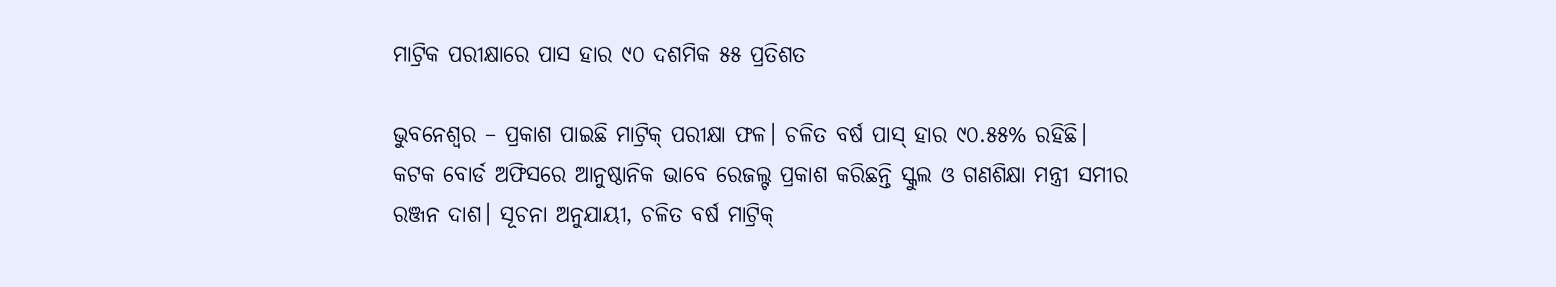ମାଟ୍ରିକ ପରୀକ୍ଷାରେ ପାସ ହାର ୯୦ ଦଶମିକ ୫୫ ପ୍ରତିଶତ

ଭୁବନେଶ୍ୱର – ପ୍ରକାଶ ପାଇଛି ମାଟ୍ରିକ୍‍ ପରୀକ୍ଷା ଫଳ। ଚଳିତ ବର୍ଷ ପାସ୍ ହାର ୯୦.୫୫% ରହିଛି। କଟକ ବୋର୍ଡ ଅଫିସରେ ଆନୁଷ୍ଠାନିକ ଭାବେ ରେଜଲ୍ଟ ପ୍ରକାଶ କରିଛନ୍ତି ସ୍କୁଲ ଓ ଗଣଶିକ୍ଷା ମନ୍ତ୍ରୀ ସମୀର ରଞ୍ଜନ ଦାଶ। ସୂଚନା ଅନୁଯାୟୀ, ଚଳିତ ବର୍ଷ ମାଟ୍ରିକ୍‍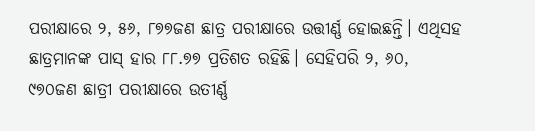ପରୀକ୍ଷାରେ ୨, ୫୬, ୮୭୭ଜଣ ଛାତ୍ର ପରୀକ୍ଷାରେ ଉତ୍ତୀର୍ଣ୍ଣ ହୋଇଛନ୍ତି। ଏଥିସହ ଛାତ୍ରମାନଙ୍କ ପାସ୍ ହାର ୮୮.୭୭ ପ୍ରତିଶତ ରହିଛି। ସେହିପରି ୨, ୬୦, ୯୭୦ଜଣ ଛାତ୍ରୀ ପରୀକ୍ଷାରେ ଉତୀର୍ଣ୍ଣ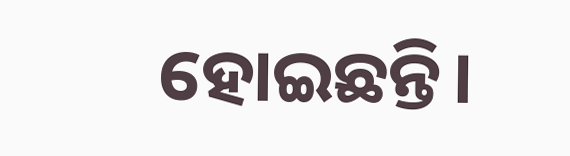ହୋଇଛନ୍ତି।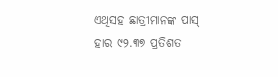ଏଥିସହ ଛାତ୍ରୀମାନଙ୍କ ପାସ୍ ହାର ୯୨.୩୭ ପ୍ରତିଶତ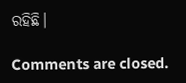ରହିଛି।

Comments are closed.